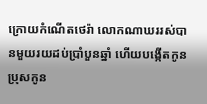ក្រោយកំណើតថេរ៉ា លោកណាឃររស់បានមួយរយដប់ប្រាំបួនឆ្នាំ ហើយបង្កើតកូនប្រុសកូន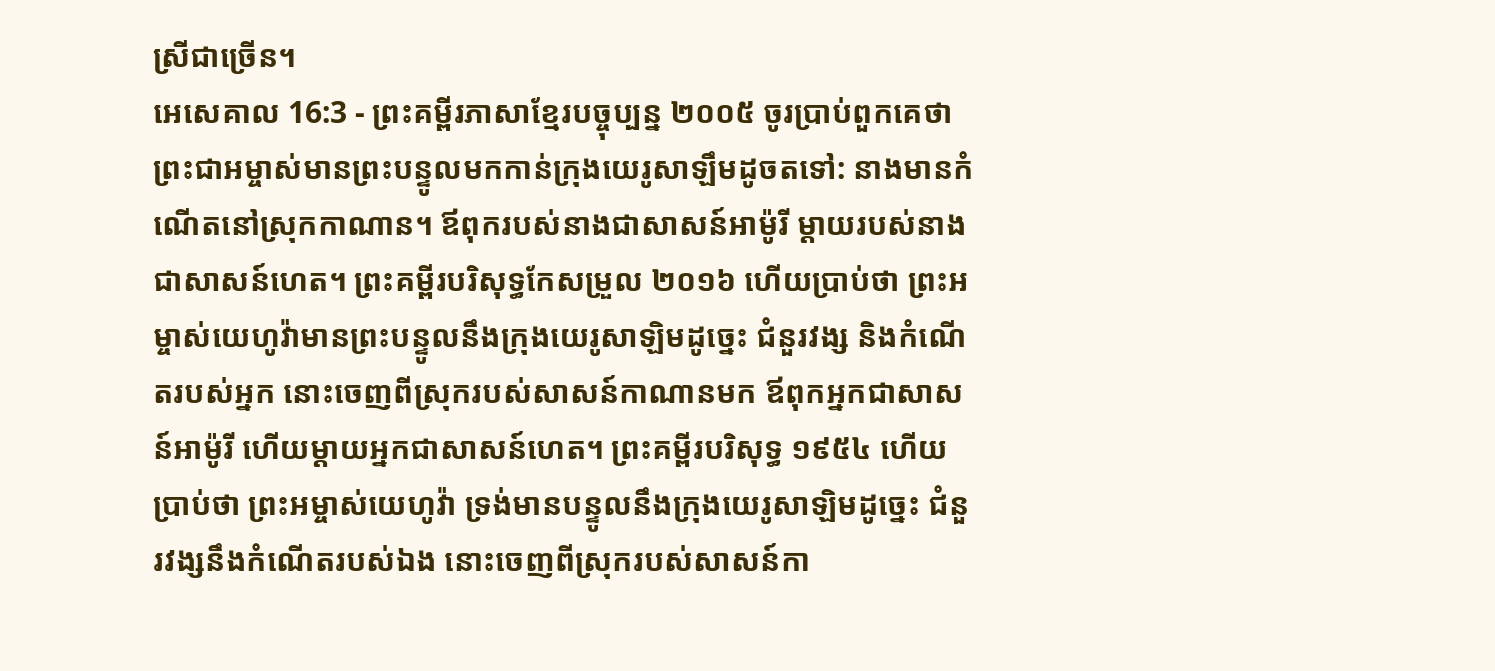ស្រីជាច្រើន។
អេសេគាល 16:3 - ព្រះគម្ពីរភាសាខ្មែរបច្ចុប្បន្ន ២០០៥ ចូរប្រាប់ពួកគេថា ព្រះជាអម្ចាស់មានព្រះបន្ទូលមកកាន់ក្រុងយេរូសាឡឹមដូចតទៅ: នាងមានកំណើតនៅស្រុកកាណាន។ ឪពុករបស់នាងជាសាសន៍អាម៉ូរី ម្ដាយរបស់នាងជាសាសន៍ហេត។ ព្រះគម្ពីរបរិសុទ្ធកែសម្រួល ២០១៦ ហើយប្រាប់ថា ព្រះអម្ចាស់យេហូវ៉ាមានព្រះបន្ទូលនឹងក្រុងយេរូសាឡិមដូច្នេះ ជំនួរវង្ស និងកំណើតរបស់អ្នក នោះចេញពីស្រុករបស់សាសន៍កាណានមក ឪពុកអ្នកជាសាសន៍អាម៉ូរី ហើយម្តាយអ្នកជាសាសន៍ហេត។ ព្រះគម្ពីរបរិសុទ្ធ ១៩៥៤ ហើយប្រាប់ថា ព្រះអម្ចាស់យេហូវ៉ា ទ្រង់មានបន្ទូលនឹងក្រុងយេរូសាឡិមដូច្នេះ ជំនួរវង្សនឹងកំណើតរបស់ឯង នោះចេញពីស្រុករបស់សាសន៍កា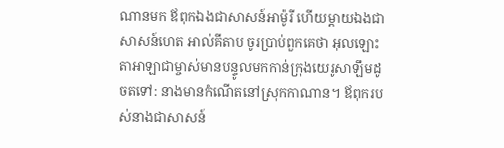ណានមក ឪពុកឯងជាសាសន៍អាម៉ូរី ហើយម្តាយឯងជាសាសន៍ហេត អាល់គីតាប ចូរប្រាប់ពួកគេថា អុលឡោះតាអាឡាជាម្ចាស់មានបន្ទូលមកកាន់ក្រុងយេរូសាឡឹមដូចតទៅ: នាងមានកំណើតនៅស្រុកកាណាន។ ឪពុករបស់នាងជាសាសន៍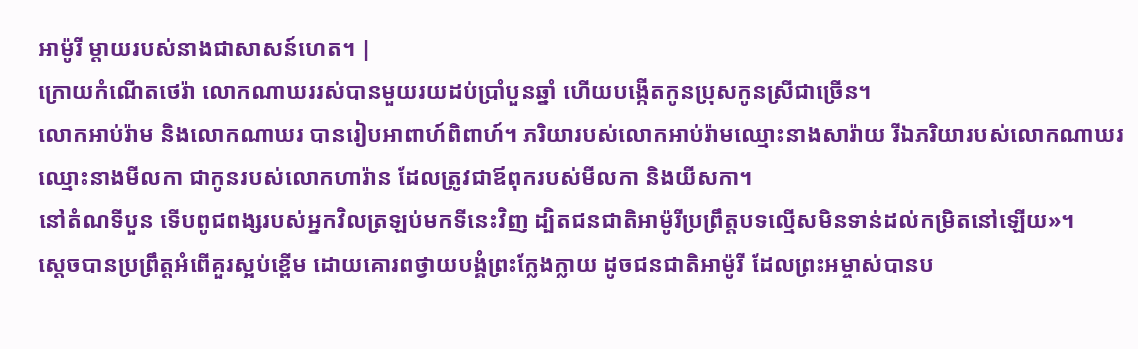អាម៉ូរី ម្ដាយរបស់នាងជាសាសន៍ហេត។ |
ក្រោយកំណើតថេរ៉ា លោកណាឃររស់បានមួយរយដប់ប្រាំបួនឆ្នាំ ហើយបង្កើតកូនប្រុសកូនស្រីជាច្រើន។
លោកអាប់រ៉ាម និងលោកណាឃរ បានរៀបអាពាហ៍ពិពាហ៍។ ភរិយារបស់លោកអាប់រ៉ាមឈ្មោះនាងសារ៉ាយ រីឯភរិយារបស់លោកណាឃរឈ្មោះនាងមីលកា ជាកូនរបស់លោកហារ៉ាន ដែលត្រូវជាឪពុករបស់មីលកា និងយីសកា។
នៅតំណទីបួន ទើបពូជពង្សរបស់អ្នកវិលត្រឡប់មកទីនេះវិញ ដ្បិតជនជាតិអាម៉ូរីប្រព្រឹត្តបទល្មើសមិនទាន់ដល់កម្រិតនៅឡើយ»។
ស្ដេចបានប្រព្រឹត្តអំពើគួរស្អប់ខ្ពើម ដោយគោរពថ្វាយបង្គំព្រះក្លែងក្លាយ ដូចជនជាតិអាម៉ូរី ដែលព្រះអម្ចាស់បានប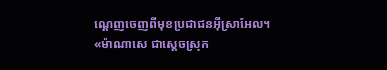ណ្ដេញចេញពីមុខប្រជាជនអ៊ីស្រាអែល។
«ម៉ាណាសេ ជាស្ដេចស្រុក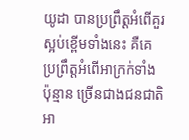យូដា បានប្រព្រឹត្តអំពើគួរស្អប់ខ្ពើមទាំងនេះ គឺគេប្រព្រឹត្តអំពើអាក្រក់ទាំងប៉ុន្មាន ច្រើនជាងជនជាតិអា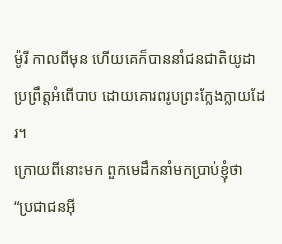ម៉ូរី កាលពីមុន ហើយគេក៏បាននាំជនជាតិយូដាប្រព្រឹត្តអំពើបាប ដោយគោរពរូបព្រះក្លែងក្លាយដែរ។
ក្រោយពីនោះមក ពួកមេដឹកនាំមកប្រាប់ខ្ញុំថា “ប្រជាជនអ៊ី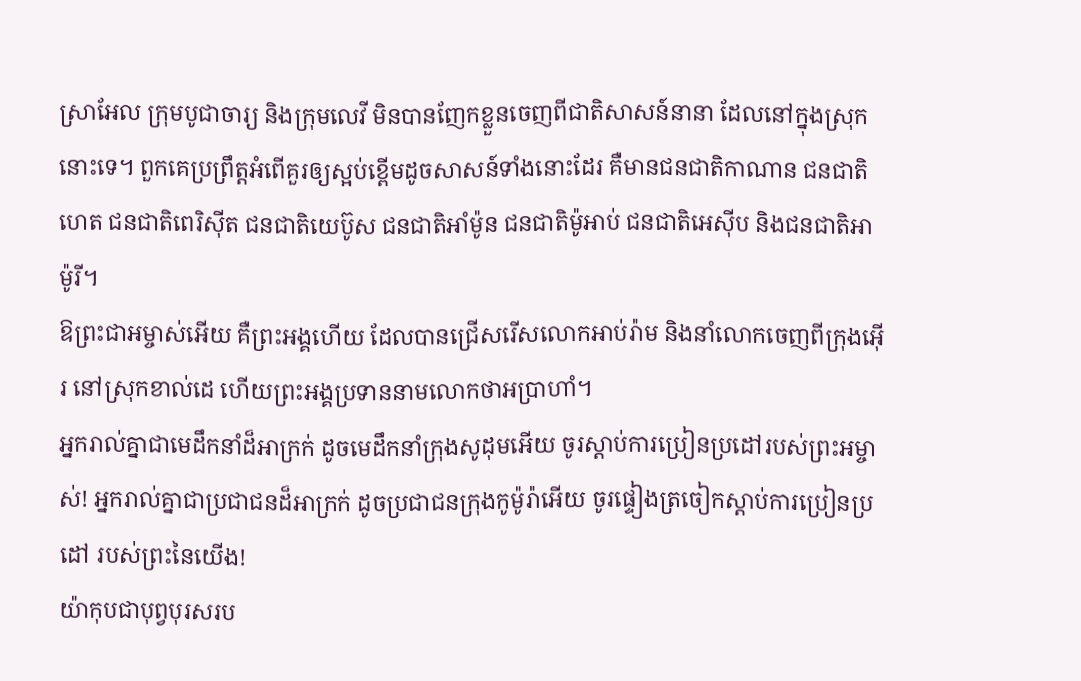ស្រាអែល ក្រុមបូជាចារ្យ និងក្រុមលេវី មិនបានញែកខ្លួនចេញពីជាតិសាសន៍នានា ដែលនៅក្នុងស្រុកនោះទេ។ ពួកគេប្រព្រឹត្តអំពើគួរឲ្យស្អប់ខ្ពើមដូចសាសន៍ទាំងនោះដែរ គឺមានជនជាតិកាណាន ជនជាតិហេត ជនជាតិពេរិស៊ីត ជនជាតិយេប៊ូស ជនជាតិអាំម៉ូន ជនជាតិម៉ូអាប់ ជនជាតិអេស៊ីប និងជនជាតិអាម៉ូរី។
ឱព្រះជាអម្ចាស់អើយ គឺព្រះអង្គហើយ ដែលបានជ្រើសរើសលោកអាប់រ៉ាម និងនាំលោកចេញពីក្រុងអ៊ើរ នៅស្រុកខាល់ដេ ហើយព្រះអង្គប្រទាននាមលោកថាអប្រាហាំ។
អ្នករាល់គ្នាជាមេដឹកនាំដ៏អាក្រក់ ដូចមេដឹកនាំក្រុងសូដុមអើយ ចូរស្ដាប់ការប្រៀនប្រដៅរបស់ព្រះអម្ចាស់! អ្នករាល់គ្នាជាប្រជាជនដ៏អាក្រក់ ដូចប្រជាជនក្រុងកូម៉ូរ៉ាអើយ ចូរផ្ទៀងត្រចៀកស្ដាប់ការប្រៀនប្រដៅ របស់ព្រះនៃយើង!
យ៉ាកុបជាបុព្វបុរសរប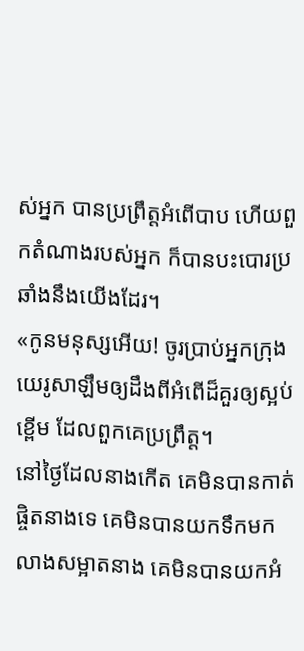ស់អ្នក បានប្រព្រឹត្តអំពើបាប ហើយពួកតំណាងរបស់អ្នក ក៏បានបះបោរប្រឆាំងនឹងយើងដែរ។
«កូនមនុស្សអើយ! ចូរប្រាប់អ្នកក្រុងយេរូសាឡឹមឲ្យដឹងពីអំពើដ៏គួរឲ្យស្អប់ខ្ពើម ដែលពួកគេប្រព្រឹត្ត។
នៅថ្ងៃដែលនាងកើត គេមិនបានកាត់ផ្ចិតនាងទេ គេមិនបានយកទឹកមកលាងសម្អាតនាង គេមិនបានយកអំ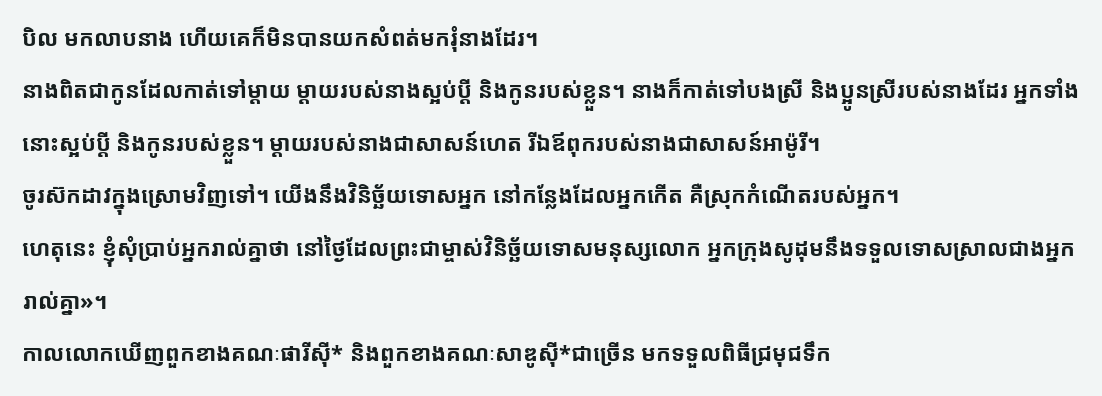បិល មកលាបនាង ហើយគេក៏មិនបានយកសំពត់មករុំនាងដែរ។
នាងពិតជាកូនដែលកាត់ទៅម្ដាយ ម្ដាយរបស់នាងស្អប់ប្ដី និងកូនរបស់ខ្លួន។ នាងក៏កាត់ទៅបងស្រី និងប្អូនស្រីរបស់នាងដែរ អ្នកទាំងនោះស្អប់ប្ដី និងកូនរបស់ខ្លួន។ ម្ដាយរបស់នាងជាសាសន៍ហេត រីឯឪពុករបស់នាងជាសាសន៍អាម៉ូរី។
ចូរស៊កដាវក្នុងស្រោមវិញទៅ។ យើងនឹងវិនិច្ឆ័យទោសអ្នក នៅកន្លែងដែលអ្នកកើត គឺស្រុកកំណើតរបស់អ្នក។
ហេតុនេះ ខ្ញុំសុំប្រាប់អ្នករាល់គ្នាថា នៅថ្ងៃដែលព្រះជាម្ចាស់វិនិច្ឆ័យទោសមនុស្សលោក អ្នកក្រុងសូដុមនឹងទទួលទោសស្រាលជាងអ្នករាល់គ្នា»។
កាលលោកឃើញពួកខាងគណៈផារីស៊ី* និងពួកខាងគណៈសាឌូស៊ី*ជាច្រើន មកទទួលពិធីជ្រមុជទឹក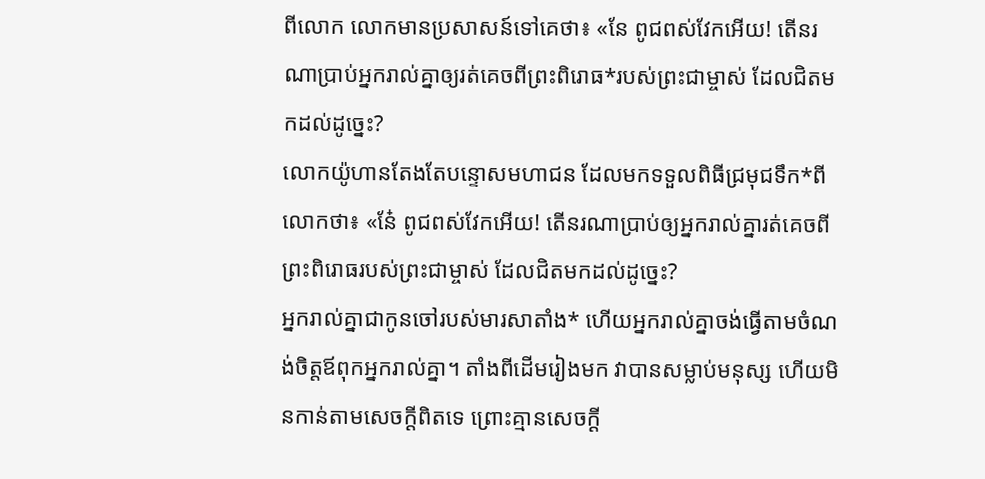ពីលោក លោកមានប្រសាសន៍ទៅគេថា៖ «នែ ពូជពស់វែកអើយ! តើនរណាប្រាប់អ្នករាល់គ្នាឲ្យរត់គេចពីព្រះពិរោធ*របស់ព្រះជាម្ចាស់ ដែលជិតមកដល់ដូច្នេះ?
លោកយ៉ូហានតែងតែបន្ទោសមហាជន ដែលមកទទួលពិធីជ្រមុជទឹក*ពីលោកថា៖ «នែ៎ ពូជពស់វែកអើយ! តើនរណាប្រាប់ឲ្យអ្នករាល់គ្នារត់គេចពីព្រះពិរោធរបស់ព្រះជាម្ចាស់ ដែលជិតមកដល់ដូច្នេះ?
អ្នករាល់គ្នាជាកូនចៅរបស់មារសាតាំង* ហើយអ្នករាល់គ្នាចង់ធ្វើតាមចំណង់ចិត្តឪពុកអ្នករាល់គ្នា។ តាំងពីដើមរៀងមក វាបានសម្លាប់មនុស្ស ហើយមិនកាន់តាមសេចក្ដីពិតទេ ព្រោះគ្មានសេចក្ដី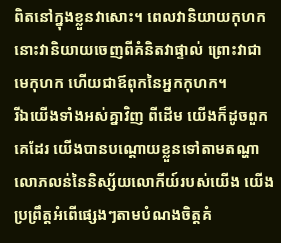ពិតនៅក្នុងខ្លួនវាសោះ។ ពេលវានិយាយកុហក នោះវានិយាយចេញពីគំនិតវាផ្ទាល់ ព្រោះវាជាមេកុហក ហើយជាឪពុកនៃអ្នកកុហក។
រីឯយើងទាំងអស់គ្នាវិញ ពីដើម យើងក៏ដូចពួកគេដែរ យើងបានបណ្ដោយខ្លួនទៅតាមតណ្ហាលោភលន់នៃនិស្ស័យលោកីយ៍របស់យើង យើងប្រព្រឹត្តអំពើផ្សេងៗតាមបំណងចិត្តគំ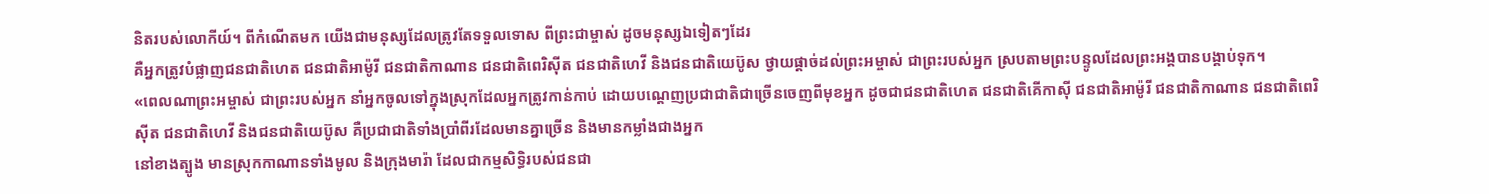និតរបស់លោកីយ៍។ ពីកំណើតមក យើងជាមនុស្សដែលត្រូវតែទទួលទោស ពីព្រះជាម្ចាស់ ដូចមនុស្សឯទៀតៗដែរ
គឺអ្នកត្រូវបំផ្លាញជនជាតិហេត ជនជាតិអាម៉ូរី ជនជាតិកាណាន ជនជាតិពេរិស៊ីត ជនជាតិហេវី និងជនជាតិយេប៊ូស ថ្វាយផ្ដាច់ដល់ព្រះអម្ចាស់ ជាព្រះរបស់អ្នក ស្របតាមព្រះបន្ទូលដែលព្រះអង្គបានបង្គាប់ទុក។
«ពេលណាព្រះអម្ចាស់ ជាព្រះរបស់អ្នក នាំអ្នកចូលទៅក្នុងស្រុកដែលអ្នកត្រូវកាន់កាប់ ដោយបណ្ដេញប្រជាជាតិជាច្រើនចេញពីមុខអ្នក ដូចជាជនជាតិហេត ជនជាតិគើកាស៊ី ជនជាតិអាម៉ូរី ជនជាតិកាណាន ជនជាតិពេរិស៊ីត ជនជាតិហេវី និងជនជាតិយេប៊ូស គឺប្រជាជាតិទាំងប្រាំពីរដែលមានគ្នាច្រើន និងមានកម្លាំងជាងអ្នក
នៅខាងត្បូង មានស្រុកកាណានទាំងមូល និងក្រុងមារ៉ា ដែលជាកម្មសិទ្ធិរបស់ជនជា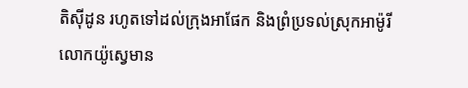តិស៊ីដូន រហូតទៅដល់ក្រុងអាផែក និងព្រំប្រទល់ស្រុកអាម៉ូរី
លោកយ៉ូស្វេមាន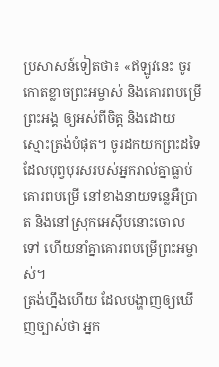ប្រសាសន៍ទៀតថា៖ «ឥឡូវនេះ ចូរកោតខ្លាចព្រះអម្ចាស់ និងគោរពបម្រើព្រះអង្គ ឲ្យអស់ពីចិត្ត និងដោយស្មោះត្រង់បំផុត។ ចូរដកយកព្រះដទៃដែលបុព្វបុរសរបស់អ្នករាល់គ្នាធ្លាប់គោរពបម្រើ នៅខាងនាយទន្លេអឺប្រាត និងនៅស្រុកអេស៊ីបនោះចោលទៅ ហើយនាំគ្នាគោរពបម្រើព្រះអម្ចាស់។
ត្រង់ហ្នឹងហើយ ដែលបង្ហាញឲ្យឃើញច្បាស់ថា អ្នក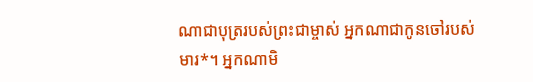ណាជាបុត្ររបស់ព្រះជាម្ចាស់ អ្នកណាជាកូនចៅរបស់មារ*។ អ្នកណាមិ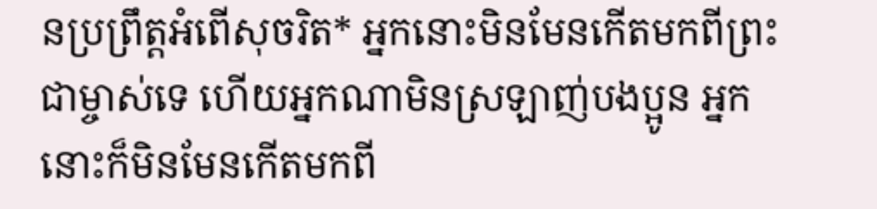នប្រព្រឹត្តអំពើសុចរិត* អ្នកនោះមិនមែនកើតមកពីព្រះជាម្ចាស់ទេ ហើយអ្នកណាមិនស្រឡាញ់បងប្អូន អ្នកនោះក៏មិនមែនកើតមកពី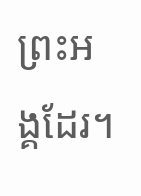ព្រះអង្គដែរ។